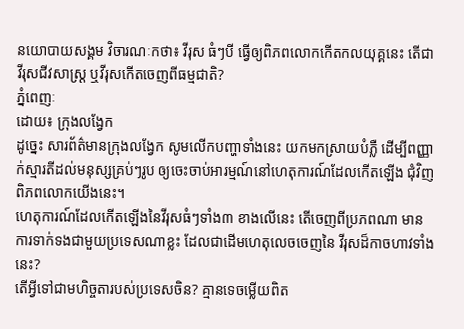នយោបាយសង្គម វិចារណៈកថា៖ វីរុស ធំៗបី ធ្វើឲ្យពិភពលោកកើតកលយុគ្គនេះ តើជាវីរុសជីវសាស្ត្រ ឬវីរុសកើតចេញពីធម្មជាតិ?
ភ្នំពេញៈ
ដោយ៖ ក្រុងលង្វែក
ដូច្នេះ សារព័ត៌មានក្រុងលង្វែក សូមលើកបញ្ហាទាំងនេះ យកមកស្រាយបំភ្លឺ ដើម្បីពញ្ញាក់ស្មារតីដល់មនុស្សគ្រប់ៗរូប ឲ្យចេះចាប់អារម្មណ៍នៅហេតុការណ៍ដែលកើតឡើង ជុំវិញពិភពលោកយើងនេះ។
ហេតុការណ៍ដែលកើតឡើងនៃវីរុសធំៗទាំង៣ ខាងលើនេះ តើចេញពីប្រភពណា មានការទាក់ទងជាមួយប្រទេសណាខ្លះ ដែលជាដើមហេតុលេចចេញនៃ វីរុសដ៏កាចហាវទាំងនេះ?
តើអ្វីទៅជាមហិច្ចតារបស់ប្រទេសចិន? គ្មានទេចម្លើយពិត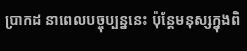ប្រាកដ នាពេលបច្ចុប្បន្ននេះ ប៉ុន្តែមនុស្សក្នុងពិ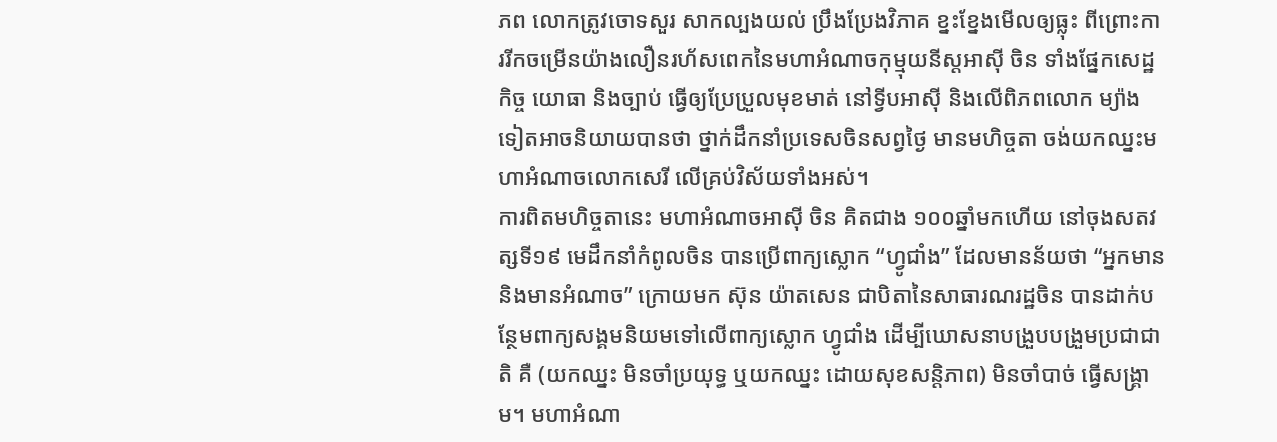ភព លោកត្រូវចោទសួរ សាកល្បងយល់ ប្រឹងប្រែងវិភាគ ខ្នះខ្នែងមើលឲ្យធ្លុះ ពីព្រោះការរីកចម្រើនយ៉ាងលឿនរហ័សពេកនៃមហាអំណាចកុម្មុយនីស្តអាស៊ី ចិន ទាំងផ្នែកសេដ្ឋកិច្ច យោធា និងច្បាប់ ធ្វើឲ្យប្រែប្រួលមុខមាត់ នៅទ្វីបអាស៊ី និងលើពិភពលោក ម្យ៉ាងទៀតអាចនិយាយបានថា ថ្នាក់ដឹកនាំប្រទេសចិនសព្វថ្ងៃ មានមហិច្ចតា ចង់យកឈ្នះមហាអំណាចលោកសេរី លើគ្រប់វិស័យទាំងអស់។
ការពិតមហិច្ចតានេះ មហាអំណាចអាស៊ី ចិន គិតជាង ១០០ឆ្នាំមកហើយ នៅចុងសតវត្សទី១៩ មេដឹកនាំកំពូលចិន បានប្រើពាក្យស្លោក “ហ្វូជាំង” ដែលមានន័យថា “អ្នកមាន និងមានអំណាច” ក្រោយមក ស៊ុន យ៉ាតសេន ជាបិតានៃសាធារណរដ្ឋចិន បានដាក់បន្ថែមពាក្យសង្គមនិយមទៅលើពាក្យស្លោក ហ្វូជាំង ដើម្បីឃោសនាបង្រួបបង្រួមប្រជាជាតិ គឺ (យកឈ្នះ មិនចាំប្រយុទ្ធ ឬយកឈ្នះ ដោយសុខសន្តិភាព) មិនចាំបាច់ ធ្វើសង្គ្រាម។ មហាអំណា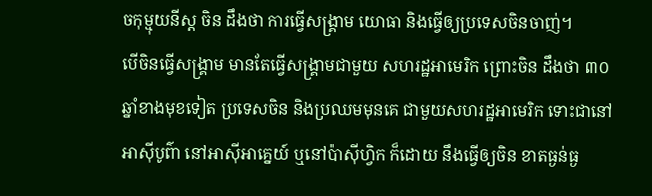ចកុម្មុយនីស្ត ចិន ដឹងថា ការធ្វើសង្គ្រាម យោធា និងធ្វើឲ្យប្រទេសចិនចាញ់។
បើចិនធ្វើសង្គ្រាម មានតែធ្វើសង្គ្រាមជាមួយ សហរដ្ឋអាមេរិក ព្រោះចិន ដឹងថា ៣០ឆ្នាំខាងមុខទៀត ប្រទេសចិន និងប្រឈមមុនគេ ជាមួយសហរដ្ឋអាមេរិក ទោះជានៅអាស៊ីបូព៌ា នៅអាស៊ីអាគ្នេយ៍ ឬនៅប៉ាស៊ីហ្វិក ក៏ដោយ នឹងធ្វើឲ្យចិន ខាតធ្ងន់ធ្ង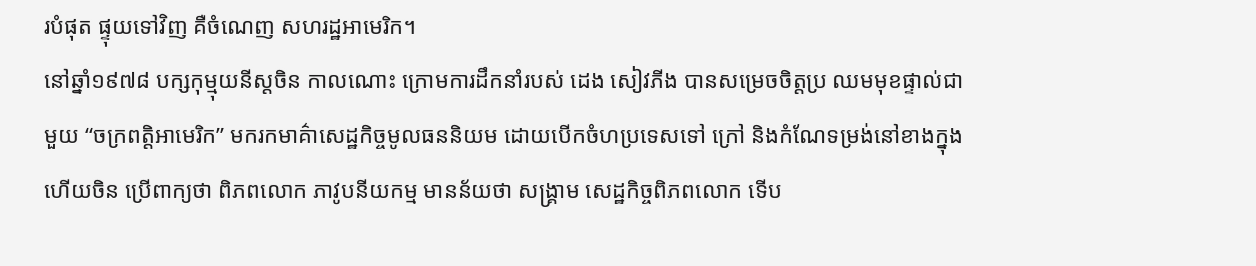របំផុត ផ្ទុយទៅវិញ គឺចំណេញ សហរដ្ឋអាមេរិក។
នៅឆ្នាំ១៩៧៨ បក្សកុម្មុយនីស្តចិន កាលណោះ ក្រោមការដឹកនាំរបស់ ដេង សៀវភីង បានសម្រេចចិត្តប្រ ឈមមុខផ្ទាល់ជាមួយ “ចក្រពត្តិអាមេរិក” មករកមាគ៌ាសេដ្ឋកិច្ចមូលធននិយម ដោយបើកចំហប្រទេសទៅ ក្រៅ និងកំណែទម្រង់នៅខាងក្នុង ហើយចិន ប្រើពាក្យថា ពិភពលោក ភាវូបនីយកម្ម មានន័យថា សង្គ្រាម សេដ្ឋកិច្ចពិភពលោក ទើប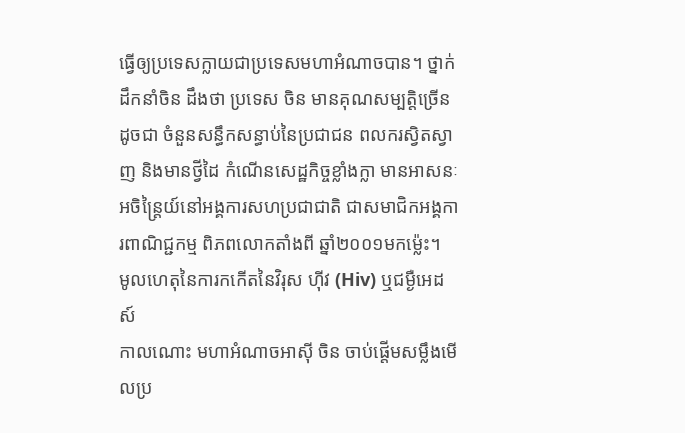ធ្វើឲ្យប្រទេសក្លាយជាប្រទេសមហាអំណាចបាន។ ថ្នាក់ដឹកនាំចិន ដឹងថា ប្រទេស ចិន មានគុណសម្បត្តិច្រើន ដូចជា ចំនួនសន្ធឹកសន្ធាប់នៃប្រជាជន ពលករស្វិតស្វាញ និងមានថ្វីដៃ កំណើនសេដ្ឋកិច្ចខ្លាំងក្លា មានអាសនៈអចិន្ត្រៃយ៍នៅអង្គការសហប្រជាជាតិ ជាសមាជិកអង្គការពាណិជ្ជកម្ម ពិភពលោកតាំងពី ឆ្នាំ២០០១មកម្ល៉េះ។
មូលហេតុនៃការកកើតនៃវិរុស ហ៊ីវ (Hiv) ឬជម្ងឺអេដស៍
កាលណោះ មហាអំណាចអាស៊ី ចិន ចាប់ផ្តើមសម្លឹងមើលប្រ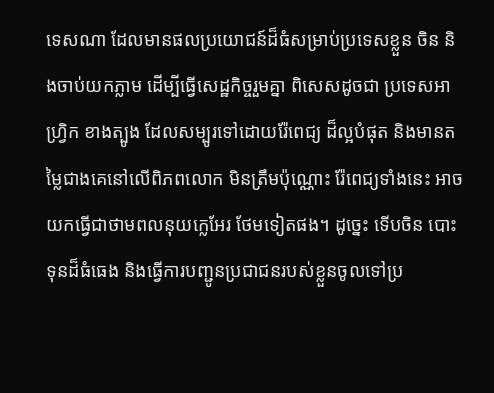ទេសណា ដែលមានផលប្រយោជន៍ដ៏ធំសម្រាប់ប្រទេសខ្លួន ចិន និងចាប់យកភ្លាម ដើម្បីធ្វើសេដ្ឋកិច្ចរួមគ្នា ពិសេសដូចជា ប្រទេសអាហ្វ្រិក ខាងត្បូង ដែលសម្បូរទៅដោយរ៉ែពេជ្យ ដ៏ល្អបំផុត និងមានតម្លៃជាងគេនៅលើពិភពលោក មិនត្រឹមប៉ុណ្ណោះ រ៉ែពេជ្យទាំងនេះ អាចយកធ្វើជាថាមពលនុយក្លេអែរ ថែមទៀតផង។ ដូច្នេះ ទើបចិន បោះទុនដ៏ធំធេង និងធ្វើការបញ្ជូនប្រជាជនរបស់ខ្លួនចូលទៅប្រ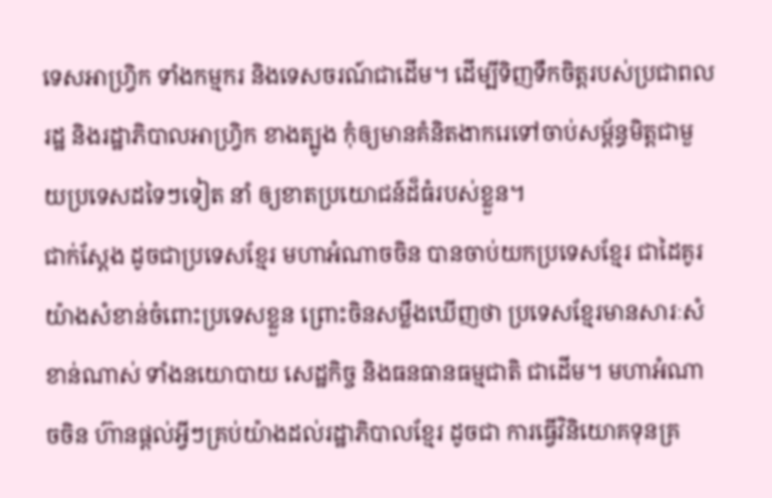ទេសអាហ្វ្រិក ទាំងកម្មករ និងទេសចរណ៍ជាដើម។ ដើម្បីទិញទឹកចិត្តរបស់ប្រជាពលរដ្ឋ និងរដ្ឋាភិបាលអាហ្វ្រិក ខាងត្បូង កុំឲ្យមានគំនិតងាករេទៅចាប់សម្ព័ន្ធមិត្តជាមួយប្រទេសដទៃៗទៀត នាំ ឲ្យខាតប្រយោជន៍ដ៏ធំរបស់ខ្លួន។
ជាក់ស្តែង ដូចជាប្រទេសខ្មែរ មហាអំណាចចិន បានចាប់យកប្រទេសខ្មែរ ជាដៃគូរយ៉ាងសំខាន់ចំពោះប្រទេសខ្លួន ព្រោះចិនសម្លឹងឃើញថា ប្រទេសខ្មែរមានសារៈសំខាន់ណាស់ ទាំងនយោបាយ សេដ្ឋកិច្ច និងធនធានធម្មជាតិ ជាដើម។ មហាអំណាចចិន ហ៊ានផ្តល់អ្វីៗគ្រប់យ៉ាងដល់រដ្ឋាភិបាលខ្មែរ ដូចជា ការធ្វើវិនិយោគទុនគ្រ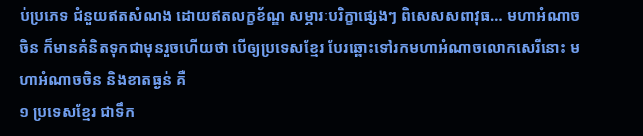ប់ប្រភេទ ជំនួយឥតសំណង ដោយឥតលក្ខខ័ណ្ឌ សម្ភារៈបរិក្ខាផ្សេងៗ ពិសេសសពាវុធ… មហាអំណាចចិន ក៏មានគំនិតទុកជាមុនរួចហើយថា បើឲ្យប្រទេសខ្មែរ បែរឆ្ពោះទៅរកមហាអំណាចលោកសេរីនោះ មហាអំណាចចិន និងខាតធ្ងន់ គឺ
១ ប្រទេសខ្មែរ ជាទឹក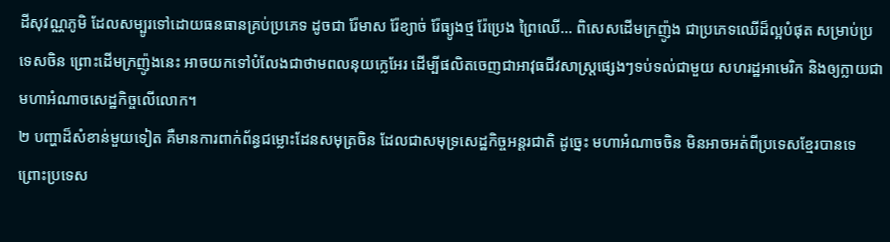ដីសុវណ្ណភូមិ ដែលសម្បូរទៅដោយធនធានគ្រប់ប្រភេទ ដូចជា រ៉ែមាស រ៉ែខ្យាច់ រ៉ែធ្យូងថ្ម រ៉ែប្រេង ព្រៃឈើ… ពិសេសដើមក្រញ៉ូង ជាប្រភេទឈើដ៏ល្អបំផុត សម្រាប់ប្រទេសចិន ព្រោះដើមក្រញ៉ូងនេះ អាចយកទៅបំលែងជាថាមពលនុយក្លេអែរ ដើម្បីផលិតចេញជាអាវុធជីវសាស្ត្រផ្សេងៗទប់ទល់ជាមួយ សហរដ្ឋអាមេរិក និងឲ្យក្លាយជាមហាអំណាចសេដ្ឋកិច្ចលើលោក។
២ បញ្ហាដ៏សំខាន់មួយទៀត គឺមានការពាក់ព័ន្ធជម្លោះដែនសមុត្រចិន ដែលជាសមុទ្រសេដ្ឋកិច្ចអន្តរជាតិ ដូច្នេះ មហាអំណាចចិន មិនអាចអត់ពីប្រទេសខ្មែរបានទេ ព្រោះប្រទេស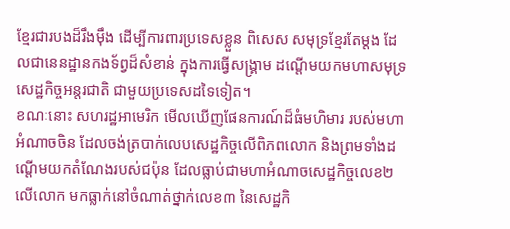ខ្មែរជារបងដ៏រឹងម៉ឹង ដើម្បីការពារប្រទេសខ្លួន ពិសេស សមុទ្រខ្មែរតែម្តង ដែលជានេនដ្ឋានកងទ័ព្វដ៏សំខាន់ ក្នុងការធ្វើសង្គ្រាម ដណ្តើមយកមហាសមុទ្រសេដ្ឋកិច្ចអន្តរជាតិ ជាមួយប្រទេសដទៃទៀត។
ខណៈនោះ សហរដ្ឋអាមេរិក មើលឃើញផែនការណ៍ដ៏ធំមហិមារ របស់មហាអំណាចចិន ដែលចង់ត្របាក់លេបសេដ្ឋកិច្ចលើពិភពលោក និងព្រមទាំងដណ្តើមយកតំណែងរបស់ជប៉ុន ដែលធ្លាប់ជាមហាអំណាចសេដ្ឋកិច្ចលេខ២ លើលោក មកធ្លាក់នៅចំណាត់ថ្នាក់លេខ៣ នៃសេដ្ឋកិ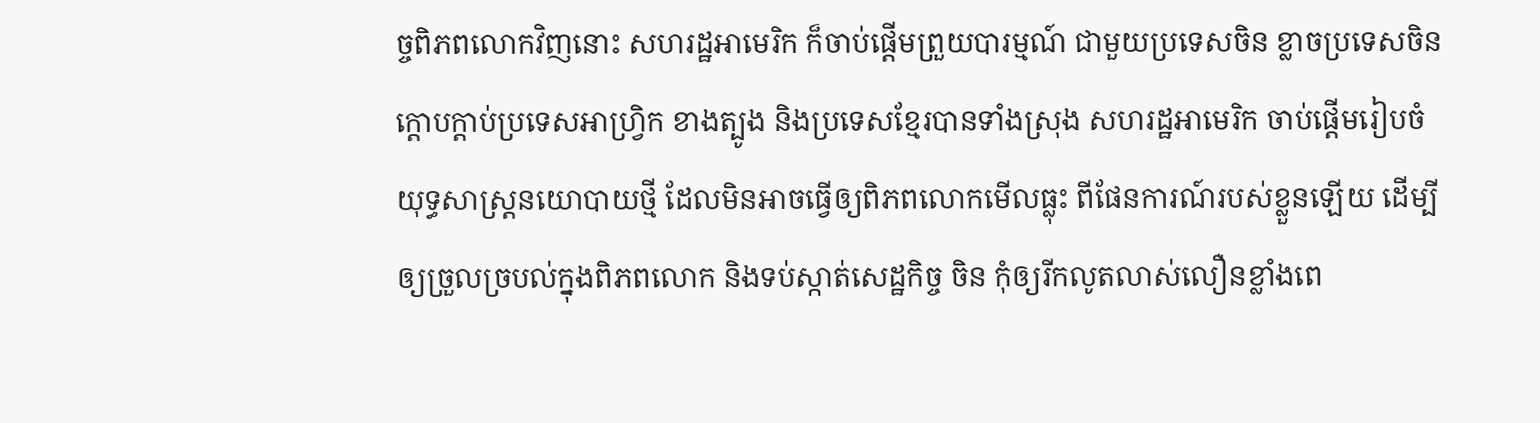ច្ចពិភពលោកវិញនោះ សហរដ្ឋអាមេរិក ក៏ចាប់ផ្តើមព្រួយបារម្មណ៍ ជាមួយប្រទេសចិន ខ្លាចប្រទេសចិន ក្តោបក្តាប់ប្រទេសអាហ្វ្រិក ខាងត្បូង និងប្រទេសខ្មែរបានទាំងស្រុង សហរដ្ឋអាមេរិក ចាប់ផ្តើមរៀបចំយុទ្ធសាស្ត្រនយោបាយថ្មី ដែលមិនអាចធ្វើឲ្យពិភពលោកមើលធ្លុះ ពីផែនការណ៍របស់ខ្លួនឡើយ ដើម្បីឲ្យច្រួលច្របល់ក្នុងពិភពលោក និងទប់ស្កាត់សេដ្ឋកិច្ច ចិន កុំឲ្យរីកលូតលាស់លឿនខ្លាំងពេ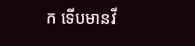ក ទើបមានវី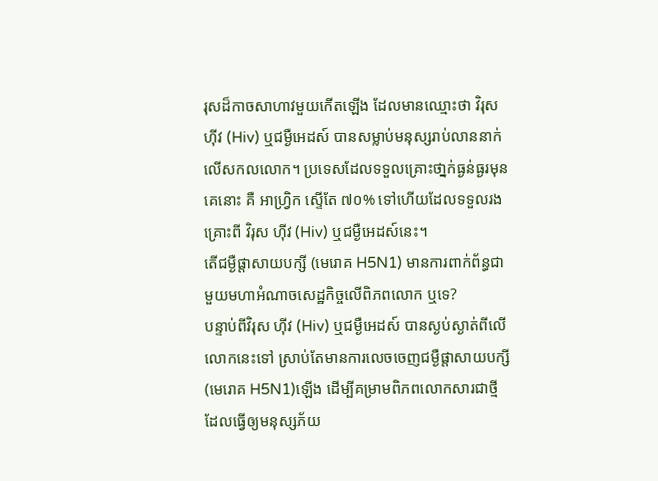រុសដ៏កាចសាហាវមួយកើតឡើង ដែលមានឈ្មោះថា វិរុស ហ៊ីវ (Hiv) ឬជម្ងឺអេដស៍ បានសម្លាប់មនុស្សរាប់លាននាក់លើសកលលោក។ ប្រទេសដែលទទួលគ្រោះថា្នក់ធ្ងន់ធ្ងរមុនគេនោះ គឺ អាហ្វ្រិក ស្ទើតែ ៧០% ទៅហើយដែលទទួលរងគ្រោះពី វិរុស ហ៊ីវ (Hiv) ឬជម្ងឺអេដស៍នេះ។
តើជម្ងឺផ្តាសាយបក្សី (មេរោគ H5N1) មានការពាក់ព័ន្ធជាមួយមហាអំណាចសេដ្ឋកិច្ចលើពិភពលោក ឬទេ?
បន្ទាប់ពីវិរុស ហ៊ីវ (Hiv) ឬជម្ងឺអេដស៍ បានស្ងប់ស្ងាត់ពីលើលោកនេះទៅ ស្រាប់តែមានការលេចចេញជម្ងឺផ្តាសាយបក្សី (មេរោគ H5N1)ឡើង ដើម្បីគម្រាមពិភពលោកសារជាថ្មី ដែលធ្វើឲ្យមនុស្សភ័យ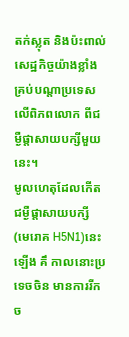តក់ស្លុត និងប៉ះពាល់សេដ្ឋកិច្ចយ៉ាងខ្លាំង គ្រប់បណ្តាប្រទេសលើពិភពលោក ពីជម្ងឺផ្តាសាយបក្សីមួយនេះ។
មូលហេតុដែលកើតជម្ងឺផ្តាសាយបក្សី (មេរោគ H5N1)នេះឡើង គឹ កាលនោះប្រទេចចិន មានការរីកច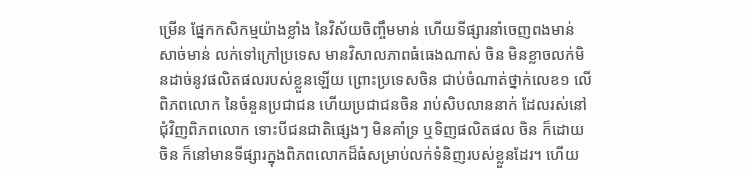ម្រើន ផ្នែកកសិកម្មយ៉ាងខ្លាំង នៃវិស័យចិញ្ចឹមមាន់ ហើយទីផ្សារនាំចេញពងមាន់ សាច់មាន់ លក់ទៅក្រៅប្រទេស មានវិសាលភាពធំធេងណាស់ ចិន មិនខ្លាចលក់មិនដាច់នូវផលិតផលរបស់ខ្លួនឡើយ ព្រោះប្រទេសចិន ជាប់ចំណាត់ថ្នាក់លេខ១ លើពិភពលោក នៃចំនួនប្រជាជន ហើយប្រជាជនចិន រាប់សិបលាននាក់ ដែលរស់នៅជុំវិញពិភពលោក ទោះបីជនជាតិផ្សេងៗ មិនគាំទ្រ ឬទិញផលិតផល ចិន ក៏ដោយ ចិន ក៏នៅមានទីផ្សារក្នុងពិភពលោកដ៏ធំសម្រាប់លក់ទំនិញរបស់ខ្លួនដែរ។ ហើយ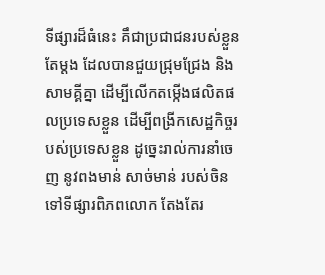ទីផ្សារដ៏ធំនេះ គឹជាប្រជាជនរបស់ខ្លួនតែម្តង ដែលបានជួយជ្រុមជ្រែង និងសាមគ្គីគ្នា ដើម្បីលើកតម្កើងផលិតផលប្រទេសខ្លួន ដើម្បីពង្រីកសេដ្ឋកិច្ចរបស់ប្រទេសខ្លួន ដូច្នេះរាល់ការនាំចេញ នូវពងមាន់ សាច់មាន់ របស់ចិន ទៅទីផ្សារពិភពលោក តែងតែរ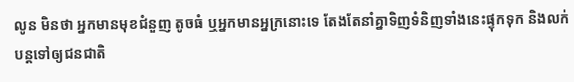លូន មិនថា អ្នកមានមុខជំនួញ តូចធំ ឬអ្នកមានអ្នក្រនោះទេ តែងតែនាំគ្នាទិញទំនិញទាំងនេះផ្ទុកទុក និងលក់បន្តទៅឲ្យជនជាតិ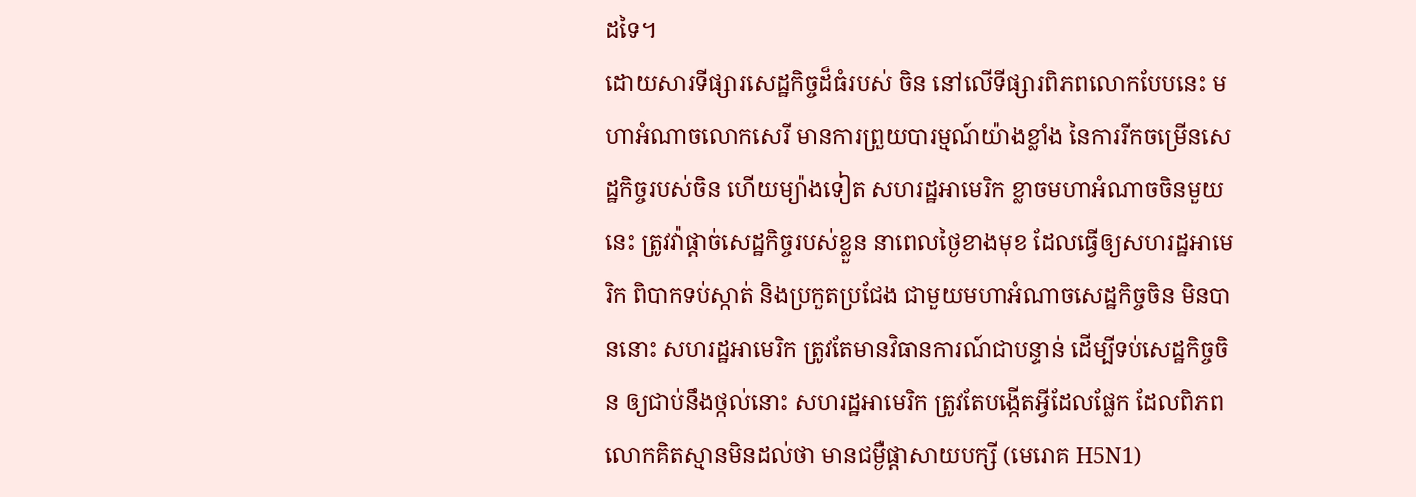ដទៃ។
ដោយសារទីផ្សារសេដ្ឋកិច្ចដ៏ធំរបស់ ចិន នៅលើទីផ្សារពិភពលោកបែបនេះ មហាអំណាចលោកសេរី មានការព្រួយបារម្មណ៍យ៉ាងខ្លាំង នៃការរីកចម្រើនសេដ្ឋកិច្ចរបស់ចិន ហើយម្យ៉ាងទៀត សហរដ្ឋអាមេរិក ខ្លាចមហាអំណាចចិនមួយនេះ ត្រូវវ៉ាផ្តាច់សេដ្ឋកិច្ចរបស់ខ្លួន នាពេលថ្ងៃខាងមុខ ដែលធ្វើឲ្យសហរដ្ឋអាមេរិក ពិបាកទប់ស្កាត់ និងប្រកួតប្រជែង ជាមួយមហាអំណាចសេដ្ឋកិច្ចចិន មិនបាននោះ សហរដ្ឋអាមេរិក ត្រូវតែមានវិធានការណ៍ជាបន្ទាន់ ដើម្បីទប់សេដ្ឋកិច្ចចិន ឲ្យជាប់នឹងថ្កល់នោះ សហរដ្ឋអាមេរិក ត្រូវតែបង្កើតអ្វីដែលផ្លែក ដែលពិភពលោកគិតស្មានមិនដល់ថា មានជម្ងឺផ្តាសាយបក្សី (មេរោគ H5N1)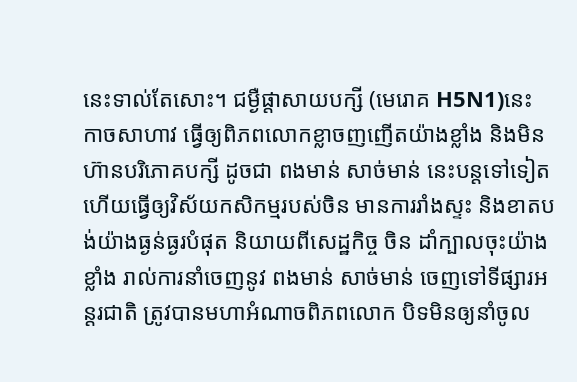នេះទាល់តែសោះ។ ជម្ងឺផ្តាសាយបក្សី (មេរោគ H5N1)នេះ កាចសាហាវ ធ្វើឲ្យពិភពលោកខ្លាចញញើតយ៉ាងខ្លាំង និងមិនហ៊ានបរិភោគបក្សី ដូចជា ពងមាន់ សាច់មាន់ នេះបន្តទៅទៀត ហើយធ្វើឲ្យវិស័យកសិកម្មរបស់ចិន មានការរាំងស្ទះ និងខាតបង់យ៉ាងធ្ងន់ធ្ងរបំផុត និយាយពីសេដ្ឋកិច្ច ចិន ដាំក្បាលចុះយ៉ាងខ្លាំង រាល់ការនាំចេញនូវ ពងមាន់ សាច់មាន់ ចេញទៅទីផ្សារអន្តរជាតិ ត្រូវបានមហាអំណាចពិភពលោក បិទមិនឲ្យនាំចូល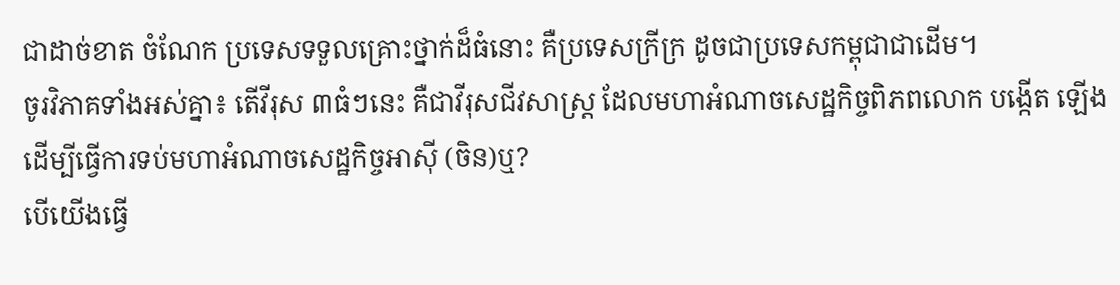ជាដាច់ខាត ចំណែក ប្រទេសទទួលគ្រោះថ្នាក់ដ៏ធំនោះ គឺប្រទេសក្រីក្រ ដូចជាប្រទេសកម្ពុជាជាដើម។
ចូរវិភាគទាំងអស់គ្នា៖ តើវីរុស ៣ធំៗនេះ គឺជាវីរុសជីវសាស្ត្រ ដែលមហាអំណាចសេដ្ឋកិច្ចពិភពលោក បង្កើត ឡើង ដើម្បីធ្វើការទប់មហាអំណាចសេដ្ឋកិច្ចអាស៊ី (ចិន)ឬ?
បើយើងធ្វើ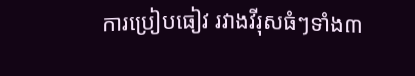ការប្រៀបធៀវ រវាងវីរុសធំៗទាំង៣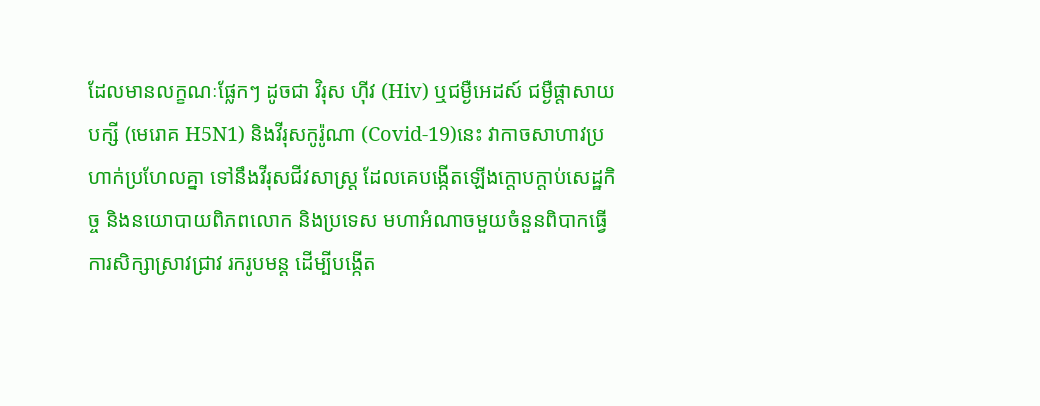ដែលមានលក្ខណៈផ្លែកៗ ដូចជា វិរុស ហ៊ីវ (Hiv) ឬជម្ងឺអេដស៍ ជម្ងឺផ្តាសាយបក្សី (មេរោគ H5N1) និងវីរុសកូរ៉ូណា (Covid-19)នេះ វាកាចសាហាវប្រហាក់ប្រហែលគ្នា ទៅនឹងវីរុសជីវសាស្ត្រ ដែលគេបង្កើតឡើងក្តោបក្តាប់សេដ្ឋកិច្ច និងនយោបាយពិភពលោក និងប្រទេស មហាអំណាចមួយចំនួនពិបាកធ្វើការសិក្សាស្រាវជ្រាវ រករូបមន្ត ដើម្បីបង្កើត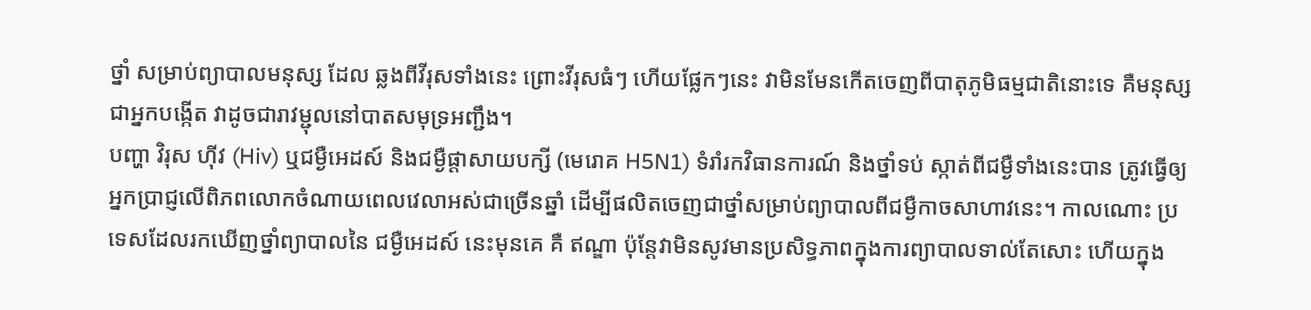ថ្នាំ សម្រាប់ព្យាបាលមនុស្ស ដែល ឆ្លងពីវីរុសទាំងនេះ ព្រោះវីរុសធំៗ ហើយផ្លែកៗនេះ វាមិនមែនកើតចេញពីបាតុភូមិធម្មជាតិនោះទេ គឺមនុស្ស ជាអ្នកបង្កើត វាដូចជារាវម្ជុលនៅបាតសមុទ្រអញ្ជឹង។
បញ្ហា វិរុស ហ៊ីវ (Hiv) ឬជម្ងឺអេដស៍ និងជម្ងឺផ្តាសាយបក្សី (មេរោគ H5N1) ទំរាំរកវិធានការណ៍ និងថ្នាំទប់ ស្កាត់ពីជម្ងឺទាំងនេះបាន ត្រូវធ្វើឲ្យអ្នកប្រាជ្ញលើពិភពលោកចំណាយពេលវេលាអស់ជាច្រើនឆ្នាំ ដើម្បីផលិតចេញជាថ្នាំសម្រាប់ព្យាបាលពីជម្ងឺកាចសាហាវនេះ។ កាលណោះ ប្រទេសដែលរកឃើញថ្នាំព្យាបាលនៃ ជម្ងឺអេដស៍ នេះមុនគេ គឺ ឥណ្ឌា ប៉ុន្តែវាមិនសូវមានប្រសិទ្ធភាពក្នុងការព្យាបាលទាល់តែសោះ ហើយក្នុង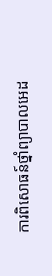ការពិសោធន៍ថ្នាំព្យាបាលអេដ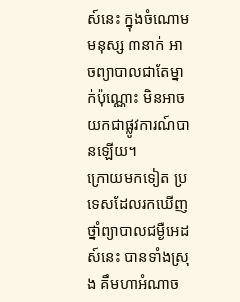ស៍នេះ ក្នុងចំណោមមនុស្ស ៣នាក់ អាចព្យាបាលជាតែម្នាក់ប៉ុណ្ណោះ មិនអាចយកជាផ្លូវការណ៍បានឡើយ។
ក្រោយមកទៀត ប្រទេសដែលរកឃើញថ្នាំព្យាបាលជម្ងឺអេដស៍នេះ បានទាំងស្រុង គឹមហាអំណាច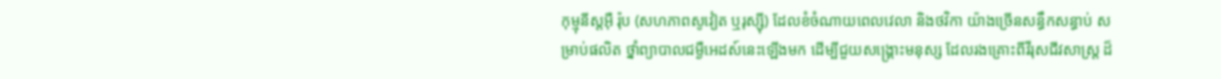កុម្មុនីស្តអ៊ឺ រ៉ុប (សហភាពសូវៀត ឬរុស្ស៊ី) ដែលខំចំណាយពេលវេលា និងថវិកា យ៉ាងច្រើនសន្ធឹកសន្ធាប់ សម្រាប់ផលិត ថ្នាំព្យាបាលជម្ងឺអេដស៍នេះឡើងមក ដើម្បីជួយសង្គ្រោះមនុស្ស ដែលរងគ្រោះពីវីរុសជីវសាស្ត្រ ដ៏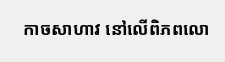កាចសាហាវ នៅលើពិភពលោ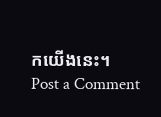កយើងនេះ។
Post a Comment